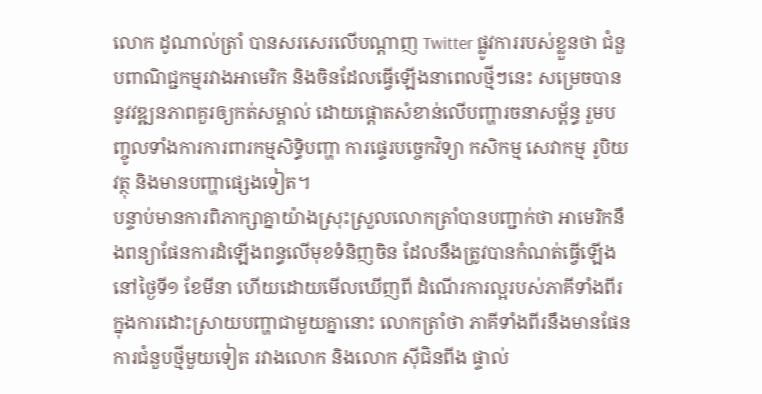លោក ដូណាល់ត្រាំ បានសរសេរលើបណ្ដាញ Twitter ផ្លូវការរបស់ខ្លួនថា ជំនួបពាណិជ្ជកម្មរវាងអាមេរិក និងចិនដែលធ្វើឡើងនាពេលថ្មីៗនេះ សម្រេចបាននូវវឌ្ឍនភាពគួរឲ្យកត់សម្គាល់ ដោយផ្ដោតសំខាន់លើបញ្ហារចនាសម្ព័ន្ធ រួមបញ្ចូលទាំងការការពារកម្មសិទ្ធិបញ្ហា ការផ្ទេរបច្ចេកវិទ្យា កសិកម្ម សេវាកម្ម រូបិយវត្ថុ និងមានបញ្ហាផ្សេងទៀត។
បន្ទាប់មានការពិភាក្សាគ្នាយ៉ាងស្រុះស្រួលលោកត្រាំបានបញ្ជាក់ថា អាមេរិកនឹងពន្យាផែនការដំឡើងពន្ធលើមុខទំនិញចិន ដែលនឹងត្រូវបានកំណត់ធ្វើឡើងនៅថ្ងៃទី១ ខែមីនា ហើយដោយមើលឃើញពី ដំណើរការល្អរបស់ភាគីទាំងពីរ ក្នុងការដោះស្រាយបញ្ហាជាមួយគ្នានោះ លោកត្រាំថា ភាគីទាំងពីរនឹងមានផែនការជំនួបថ្មីមួយទៀត រវាងលោក និងលោក ស៊ីជិនពីង ផ្ទាល់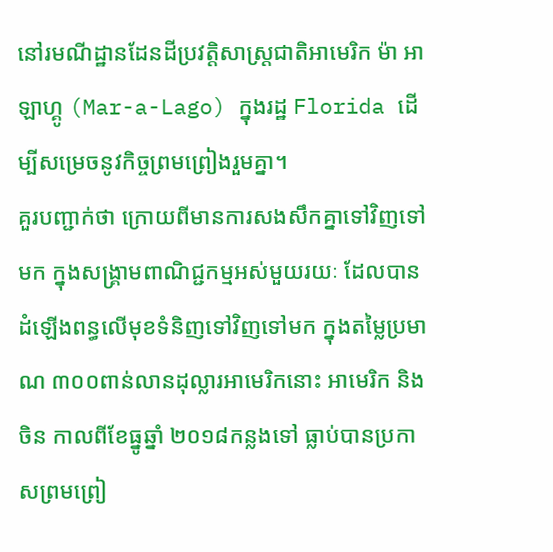នៅរមណីដ្ឋានដែនដីប្រវត្តិសាស្ត្រជាតិអាមេរិក ម៉ា អា ឡាហ្គូ (Mar-a-Lago) ក្នុងរដ្ឋ Florida ដើម្បីសម្រេចនូវកិច្ចព្រមព្រៀងរួមគ្នា។
គួរបញ្ជាក់ថា ក្រោយពីមានការសងសឹកគ្នាទៅវិញទៅមក ក្នុងសង្គ្រាមពាណិជ្ជកម្មអស់មួយរយៈ ដែលបានដំឡើងពន្ធលើមុខទំនិញទៅវិញទៅមក ក្នុងតម្លៃប្រមាណ ៣០០ពាន់លានដុល្លារអាមេរិកនោះ អាមេរិក និងចិន កាលពីខែធ្នូឆ្នាំ ២០១៨កន្លងទៅ ធ្លាប់បានប្រកាសព្រមព្រៀ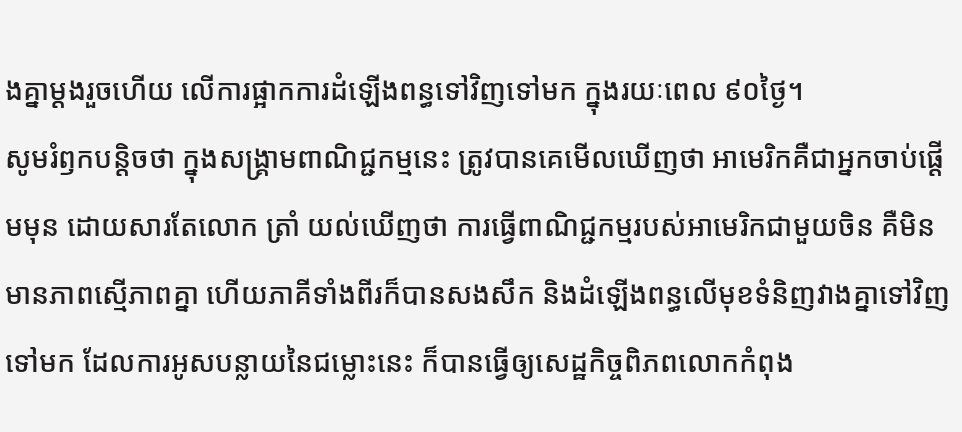ងគ្នាម្ដងរួចហើយ លើការផ្អាកការដំឡើងពន្ធទៅវិញទៅមក ក្នុងរយៈពេល ៩០ថ្ងៃ។
សូមរំឭកបន្តិចថា ក្នុងសង្គ្រាមពាណិជ្ជកម្មនេះ ត្រូវបានគេមើលឃើញថា អាមេរិកគឺជាអ្នកចាប់ផ្ដើមមុន ដោយសារតែលោក ត្រាំ យល់ឃើញថា ការធ្វើពាណិជ្ជកម្មរបស់អាមេរិកជាមួយចិន គឺមិនមានភាពស្មើភាពគ្នា ហើយភាគីទាំងពីរក៏បានសងសឹក និងដំឡើងពន្ធលើមុខទំនិញវាងគ្នាទៅវិញទៅមក ដែលការអូសបន្លាយនៃជម្លោះនេះ ក៏បានធ្វើឲ្យសេដ្ឋកិច្ចពិភពលោកកំពុង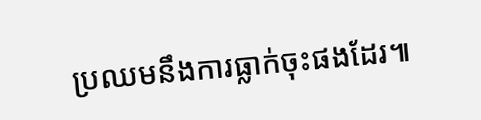ប្រឈមនឹងការធ្លាក់ចុះផងដែរ៕